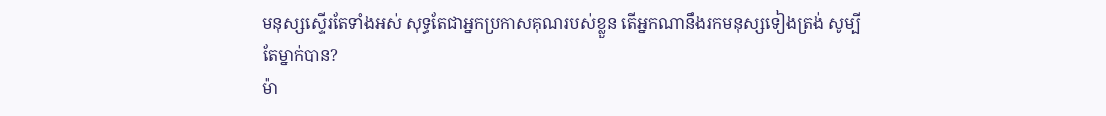មនុស្សស្ទើរតែទាំងអស់ សុទ្ធតែជាអ្នកប្រកាសគុណរបស់ខ្លួន តើអ្នកណានឹងរកមនុស្សទៀងត្រង់ សូម្បីតែម្នាក់បាន?
ម៉ា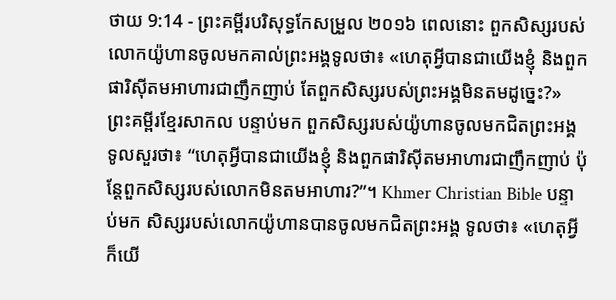ថាយ 9:14 - ព្រះគម្ពីរបរិសុទ្ធកែសម្រួល ២០១៦ ពេលនោះ ពួកសិស្សរបស់លោកយ៉ូហានចូលមកគាល់ព្រះអង្គទូលថា៖ «ហេតុអ្វីបានជាយើងខ្ញុំ និងពួកផារិស៊ីតមអាហារជាញឹកញាប់ តែពួកសិស្សរបស់ព្រះអង្គមិនតមដូច្នេះ?» ព្រះគម្ពីរខ្មែរសាកល បន្ទាប់មក ពួកសិស្សរបស់យ៉ូហានចូលមកជិតព្រះអង្គ ទូលសួរថា៖ “ហេតុអ្វីបានជាយើងខ្ញុំ និងពួកផារិស៊ីតមអាហារជាញឹកញាប់ ប៉ុន្តែពួកសិស្សរបស់លោកមិនតមអាហារ?”។ Khmer Christian Bible បន្ទាប់មក សិស្សរបស់លោកយ៉ូហានបានចូលមកជិតព្រះអង្គ ទូលថា៖ «ហេតុអ្វីក៏យើ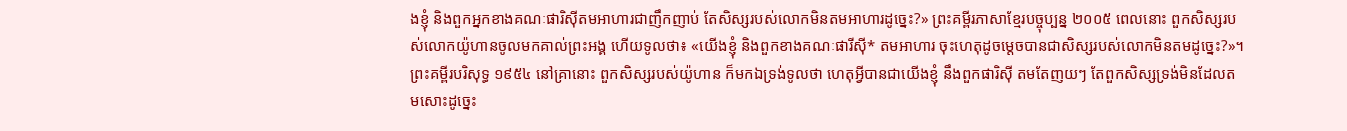ងខ្ញុំ និងពួកអ្នកខាងគណៈផារិស៊ីតមអាហារជាញឹកញាប់ តែសិស្សរបស់លោកមិនតមអាហារដូច្នេះ?» ព្រះគម្ពីរភាសាខ្មែរបច្ចុប្បន្ន ២០០៥ ពេលនោះ ពួកសិស្សរបស់លោកយ៉ូហានចូលមកគាល់ព្រះអង្គ ហើយទូលថា៖ «យើងខ្ញុំ និងពួកខាងគណៈផារីស៊ី* តមអាហារ ចុះហេតុដូចម្ដេចបានជាសិស្សរបស់លោកមិនតមដូច្នេះ?»។ ព្រះគម្ពីរបរិសុទ្ធ ១៩៥៤ នៅគ្រានោះ ពួកសិស្សរបស់យ៉ូហាន ក៏មកឯទ្រង់ទូលថា ហេតុអ្វីបានជាយើងខ្ញុំ នឹងពួកផារិស៊ី តមតែញយៗ តែពួកសិស្សទ្រង់មិនដែលតមសោះដូច្នេះ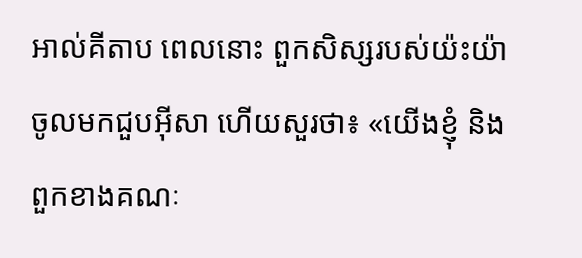អាល់គីតាប ពេលនោះ ពួកសិស្សរបស់យ៉ះយ៉ាចូលមកជួបអ៊ីសា ហើយសួរថា៖ «យើងខ្ញុំ និងពួកខាងគណៈ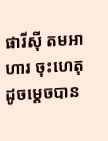ផារីស៊ី តមអាហារ ចុះហេតុដូចម្ដេចបាន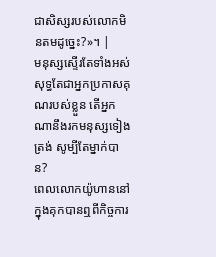ជាសិស្សរបស់លោកមិនតមដូច្នេះ?»។ |
មនុស្សស្ទើរតែទាំងអស់ សុទ្ធតែជាអ្នកប្រកាសគុណរបស់ខ្លួន តើអ្នកណានឹងរកមនុស្សទៀងត្រង់ សូម្បីតែម្នាក់បាន?
ពេលលោកយ៉ូហាននៅក្នុងគុកបានឮពីកិច្ចការ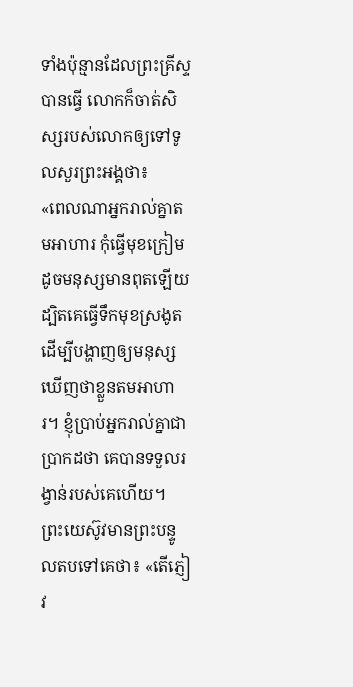ទាំងប៉ុន្មានដែលព្រះគ្រីស្ទបានធ្វើ លោកក៏ចាត់សិស្សរបស់លោកឲ្យទៅទូលសួរព្រះអង្គថា៖
«ពេលណាអ្នករាល់គ្នាតមអាហារ កុំធ្វើមុខក្រៀម ដូចមនុស្សមានពុតឡើយ ដ្បិតគេធ្វើទឹកមុខស្រងូត ដើម្បីបង្ហាញឲ្យមនុស្សឃើញថាខ្លួនតមអាហារ។ ខ្ញុំប្រាប់អ្នករាល់គ្នាជាប្រាកដថា គេបានទទួលរង្វាន់របស់គេហើយ។
ព្រះយេស៊ូវមានព្រះបន្ទូលតបទៅគេថា៖ «តើភ្ញៀវ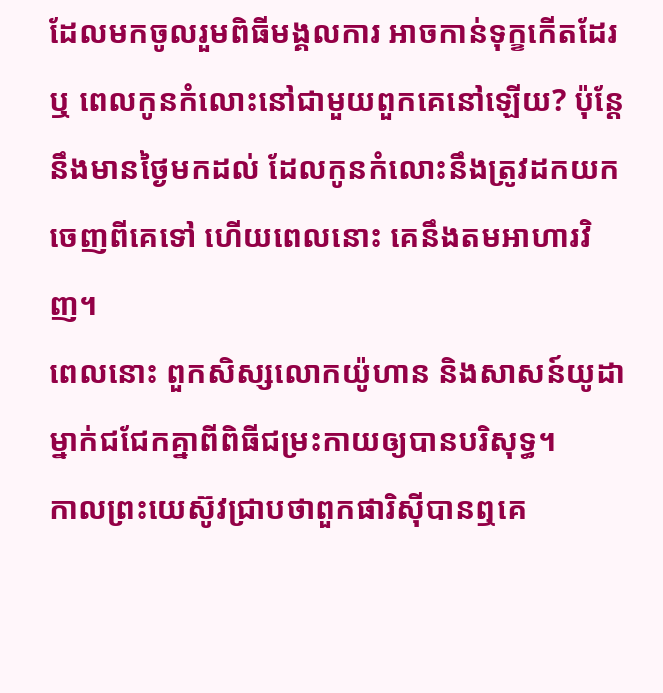ដែលមកចូលរួមពិធីមង្គលការ អាចកាន់ទុក្ខកើតដែរឬ ពេលកូនកំលោះនៅជាមួយពួកគេនៅឡើយ? ប៉ុន្តែ នឹងមានថ្ងៃមកដល់ ដែលកូនកំលោះនឹងត្រូវដកយកចេញពីគេទៅ ហើយពេលនោះ គេនឹងតមអាហារវិញ។
ពេលនោះ ពួកសិស្សលោកយ៉ូហាន និងសាសន៍យូដាម្នាក់ជជែកគ្នាពីពិធីជម្រះកាយឲ្យបានបរិសុទ្ធ។
កាលព្រះយេស៊ូវជ្រាបថាពួកផារិស៊ីបានឮគេ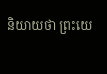និយាយថា ព្រះយេ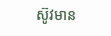ស៊ូវមាន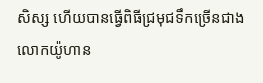សិស្ស ហើយបានធ្វើពិធីជ្រមុជទឹកច្រើនជាងលោកយ៉ូហាន